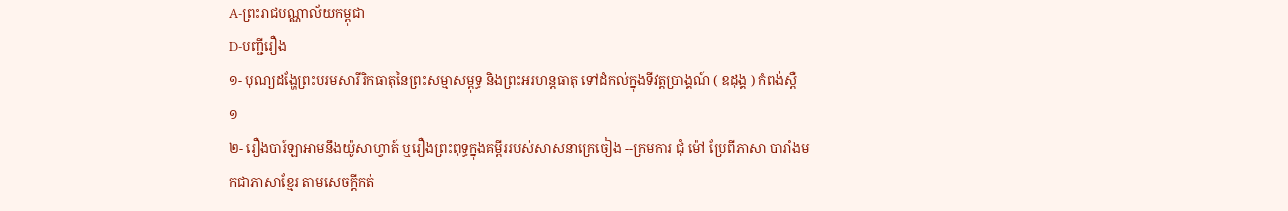A-ព្រះរាជបណ្ណាល័យកម្ពុជា
D-បញ្ជីរឿង
១- បុណ្យដង្ហែព្រះបរមសារីរិកធាតុនៃព្រះសម្មាសម្ពុទ្ធ និងព្រះអរហន្តធាតុ ទៅដំកល់ក្នុងទីវត្តប្រាង្គណ៍ ( ឧដុង្គ ) កំពង់ស្ពឺ
១
២- រឿងបារ៍ឡាអាមនឹងយ៉ូសាហ្វាត៍ ឬរឿងព្រះពុទ្ធក្នុងគម្ពីររបស់សាសនាក្រេចៀង --ក្រមការ ជុំ ម៉ៅ ប្រែពីភាសា បារាំងមកជាភាសាខ្មែរ តាមសេចក្ដីកត់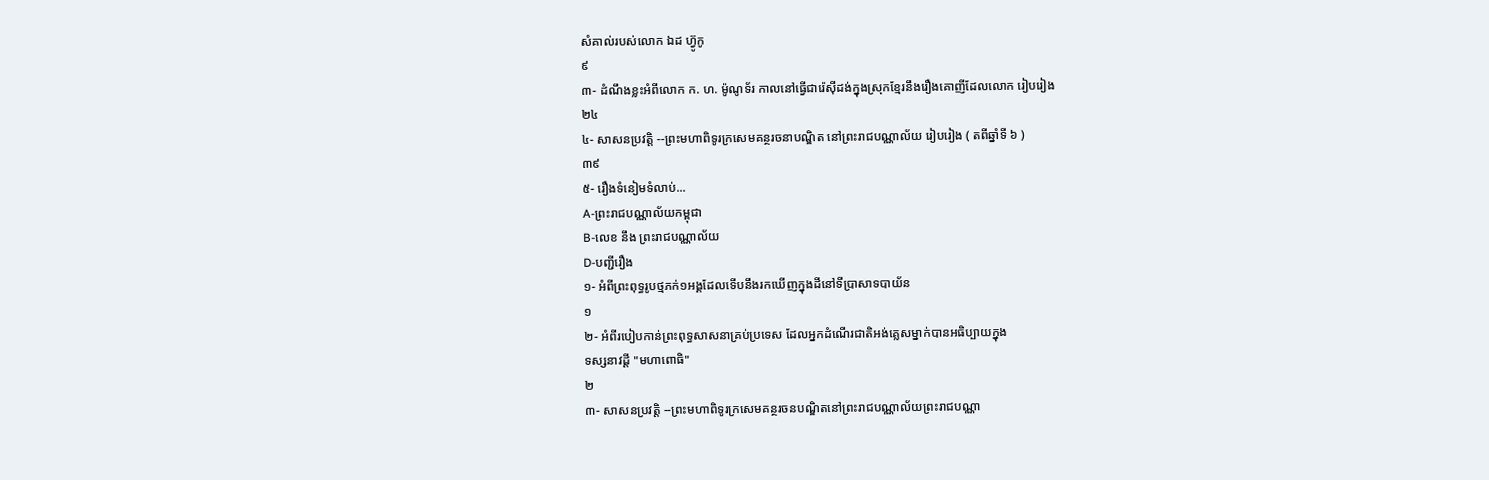សំគាល់របស់លោក ឯដ ហ៊្វូកូ
៩
៣- ដំណឹងខ្លះអំពីលោក ក. ហ. ម៉ូណូទ័រ កាលនៅធ្វើជារ៉េស៊ីដង់ក្នុងស្រុកខ្មែរនឹងរឿងគោញីដែលលោក រៀបរៀង
២៤
៤- សាសនប្រវត្តិ --ព្រះមហាពិទូរក្រសេមគន្ថរចនាបណ្ឌិត នៅព្រះរាជបណ្ណាល័យ រៀបរៀង ( តពីឆ្នាំទី ៦ )
៣៩
៥- រឿងទំនៀមទំលាប់...
A-ព្រះរាជបណ្ណាល័យកម្ពុជា
B-លេខ នឹង ព្រះរាជបណ្ណាល័យ
D-បញ្ជីរឿង
១- អំពីព្រះពុទ្ធរូបថ្មភក់១អង្គដែលទើបនឹងរកឃើញក្នុងដីនៅទីប្រាសាទបាយ័ន
១
២- អំពីរបៀបកាន់ព្រះពុទ្ធសាសនាគ្រប់ប្រទេស ដែលអ្នកដំណើរជាតិអង់គ្លេសម្នាក់បានអធិប្បាយក្នុង
ទស្សនាវដ្ដី "មហាពោធិ"
២
៣- សាសនប្រវត្តិ --ព្រះមហាពិទូរក្រសេមគន្ថរចនបណ្ឌិតនៅព្រះរាជបណ្ណាល័យព្រះរាជបណ្ណា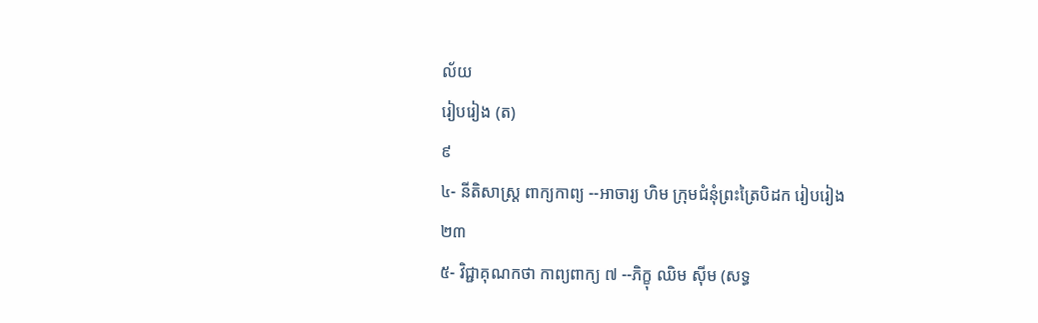ល័យ
រៀបរៀង (ត)
៩
៤- នីតិសាស្ត្រ ពាក្យកាព្យ --អាចារ្យ ហិម ក្រុមជំនុំព្រះត្រៃបិដក រៀបរៀង
២៣
៥- វិជ្ជាគុណកថា កាព្យពាក្យ ៧ --ភិក្ខុ ឈិម ស៊ីម (សទ្ធ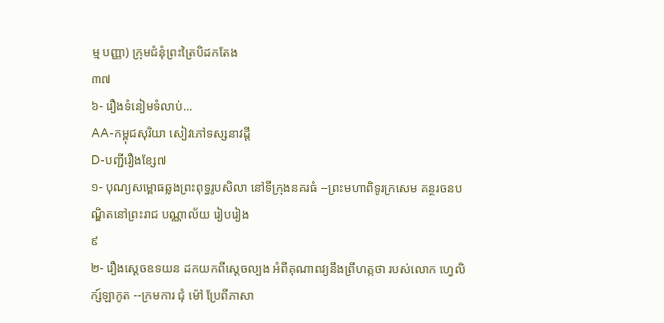ម្ម បញ្ញា) ក្រុមជំនុំព្រះត្រៃបិដកតែង
៣៧
៦- រឿងទំនៀមទំលាប់...
AA-កម្ពុជសុរិយា សៀវភៅទស្សនាវដ្ដី
D-បញ្ជីរឿងខ្សែ៧
១- បុណ្យសម្ពោធឆ្លងព្រះពុទ្ធរូបសិលា នៅទីក្រុងនគរធំ --ព្រះមហាពិទូរក្រសេម គន្ថរចនបណ្ឌិតនៅព្រះរាជ បណ្ណាល័យ រៀបរៀង
៩
២- រឿងស្ដេចឧទយន ដកយកពីស្ដេចល្បង អំពីគុណាពវ្យនឹងព្រឹហត្កថា របស់លោក ហ្វេលិក្ស៍ឡាកូត --ក្រមការ ជុំ ម៉ៅ ប្រែពីភាសា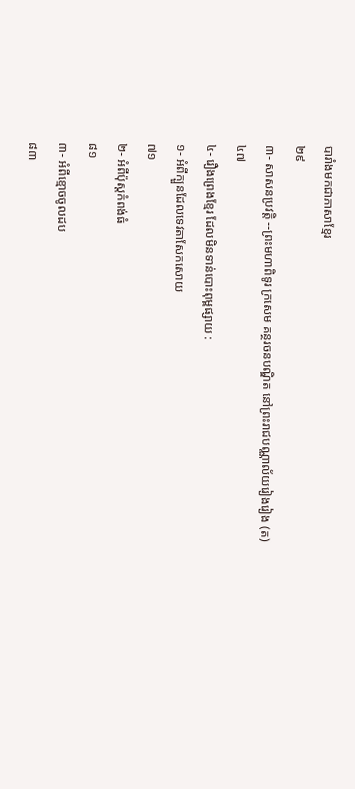បារាំងមកជាភាសាខ្មែរ
២៩
៣- សាសនប្រវត្តិ --ព្រះមហាពិទូរ ក្រសេម គន្ថរចនបណ្ឌិត នៅព្រះរាជបណ្ណាល័យរៀងរៀង (ត)
៤៧
៤- រឿងព្រេងខ្មែរ ដែលមិនទាន់បោះពុម្ពផ្សាយ :
១- អំពីក្បួនដែលទេវតាសែកសោយ
៧១
២- អំពីប៉ុស្តកំពង់ធំ
៨១
៣- អំពីខ្មោចចូលដប
៨៣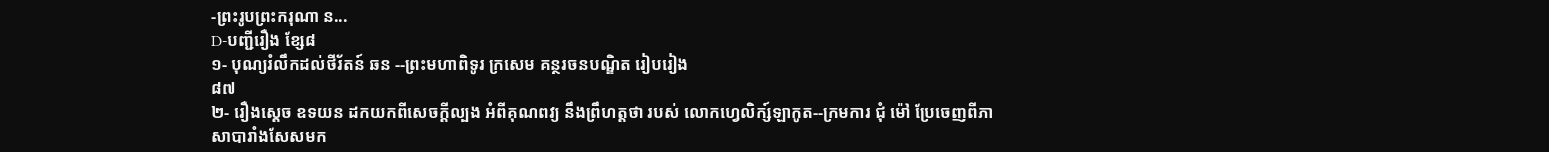-ព្រះរូបព្រះករុណា ន...
D-បញ្ជីរឿង ខ្សែ៨
១- បុណ្យរំលឹកដល់ថីរ័តន៍ ឆន --ព្រះមហាពិទូរ ក្រសេម គន្ថរចនបណ្ឌិត រៀបរៀង
៨៧
២- រឿងស្ដេច ឧទយន ដកយកពីសេចក្ដីល្បង អំពីគុណពវ្យ នឹងព្រឹហត្តថា របស់ លោកហ្វេលិក្ស៍ឡាកូត--ក្រមការ ជុំ ម៉ៅ ប្រែចេញពីភាសាបារាំងសែសមក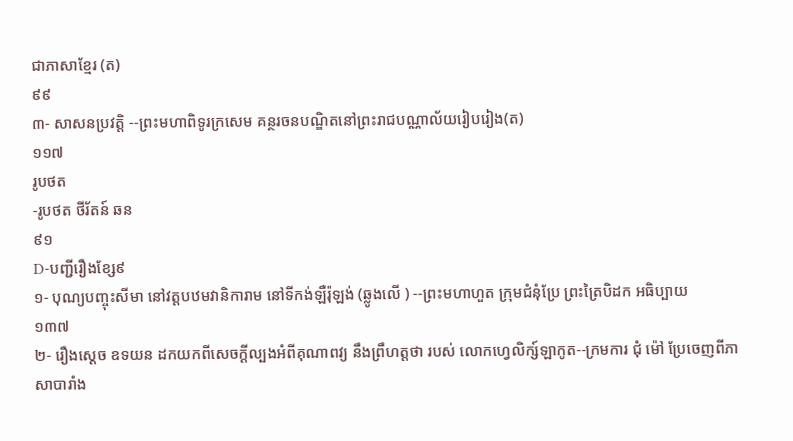ជាភាសាខ្មែរ (ត)
៩៩
៣- សាសនប្រវត្តិ --ព្រះមហាពិទូរក្រសេម គន្ថរចនបណ្ឌិតនៅព្រះរាជបណ្ណាល័យរៀបរៀង(ត)
១១៧
រូបថត
-រូបថត ថីរ័តន៍ ឆន
៩១
D-បញ្ជីរឿងខ្សែ៩
១- បុណ្យបញ្ចុះសីមា នៅវត្តបឋមវានិការាម នៅទីកង់ឡឺរ៉ុឡង់ (ឆ្លូងលើ ) --ព្រះមហាហួត ក្រុមជំនុំប្រែ ព្រះត្រៃបិដក អធិប្បាយ
១៣៧
២- រឿងស្ដេច ឧទយន ដកយកពីសេចក្ដីល្បងអំពីគុណាពវ្យ នឹងព្រឹហត្តថា របស់ លោកហ្វេលិក្ស៍ឡាកូត--ក្រមការ ជុំ ម៉ៅ ប្រែចេញពីភាសាបារាំង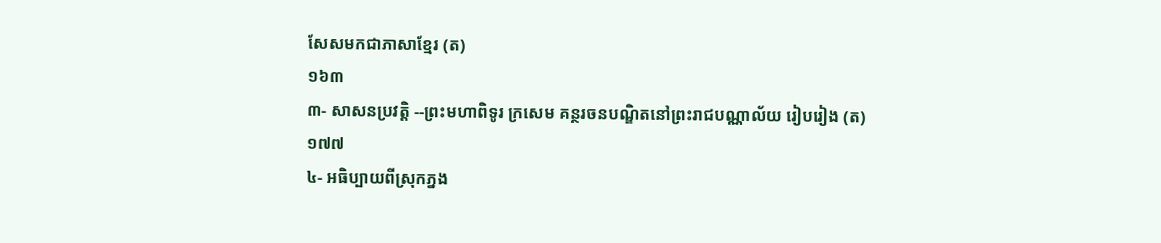សែសមកជាភាសាខ្មែរ (ត)
១៦៣
៣- សាសនប្រវត្តិ --ព្រះមហាពិទូរ ក្រសេម គន្ថរចនបណ្ឌិតនៅព្រះរាជបណ្ណាល័យ រៀបរៀង (ត)
១៧៧
៤- អធិប្បាយពីស្រុកភ្នង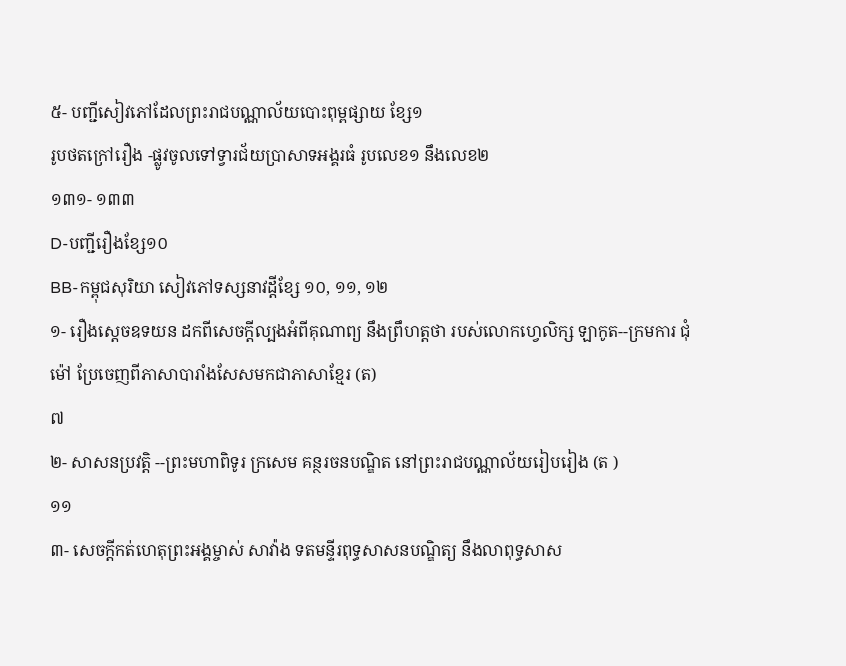៥- បញ្ជីសៀវភៅដែលព្រះរាជបណ្ណាល័យបោះពុម្ពផ្សាយ ខ្សែ១
រូបថតក្រៅរឿង -ផ្លូវចូលទៅទ្វារជ័យប្រាសាទអង្គរធំ រូបលេខ១ នឹងលេខ២
១៣១- ១៣៣
D-បញ្ជីរឿងខ្សែ១០
BB-កម្ពុជសុរិយា សៀវភៅទស្សនាវដ្ដីខ្សែ ១០, ១១, ១២
១- រឿងស្ដេចឧទយន ដកពីសេចក្ដីល្បងអំពីគុណាព្យ នឹងព្រឹហត្តថា របស់លោកហ្វេលិក្ស ឡាកូត--ក្រមការ ជុំ ម៉ៅ ប្រែចេញពីភាសាបារាំងសែសមកជាភាសាខ្មែរ (ត)
៧
២- សាសនប្រវត្តិ --ព្រះមហាពិទូរ ក្រសេម គន្ថរចនបណ្ឌិត នៅព្រះរាជបណ្ណាល័យរៀបរៀង (ត )
១១
៣- សេចក្ដីកត់ហេតុព្រះអង្គម្ចាស់ សាវ៉ាង ទតមន្ទីរពុទ្ធសាសនបណ្ឌិត្យ នឹងលាពុទ្ធសាស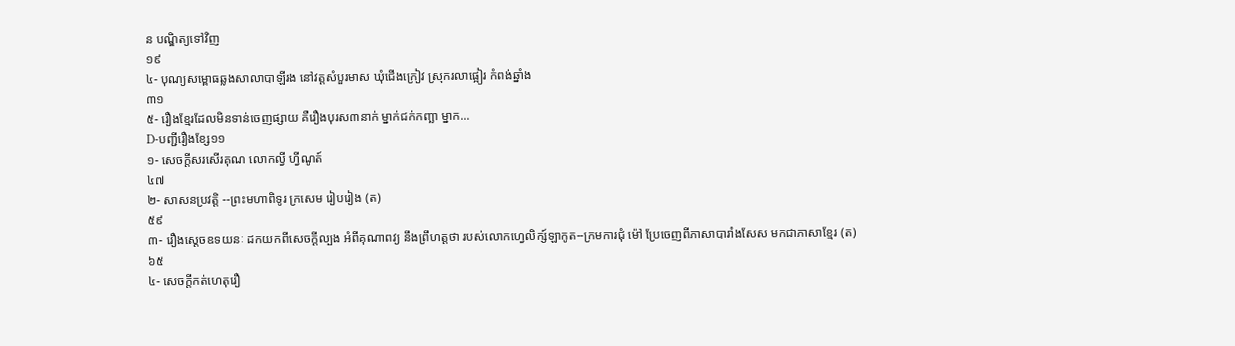ន បណ្ឌិត្យទៅវិញ
១៩
៤- បុណ្យសម្ពោធឆ្លងសាលាបាឡីរង នៅវត្តសំបួរមាស ឃុំជើងក្រៀវ ស្រុករលាផ្អៀរ កំពង់ឆ្នាំង
៣១
៥- រឿងខ្មែរដែលមិនទាន់ចេញផ្សាយ គឺរឿងបុរស៣នាក់ ម្នាក់ជក់កញ្ឆា ម្នាក...
D-បញ្ជីរឿងខ្សែ១១
១- សេចក្ដីសរសើរគុណ លោកល្វី ហ្វីណូត៍
៤៧
២- សាសនប្រវត្តិ --ព្រះមហាពិទូរ ក្រសេម រៀបរៀង (ត)
៥៩
៣- រឿងស្ដេចឧទយនៈ ដកយកពីសេចក្ដីល្បង អំពីគុណាពវ្យ នឹងព្រឹហត្តថា របស់លោកហ្វេលិក្ស៍ឡាកូត--ក្រមការជុំ ម៉ៅ ប្រែចេញពីភាសាបារាំងសែស មកជាភាសាខ្មែរ (ត)
៦៥
៤- សេចក្ដីកត់ហេតុរឿ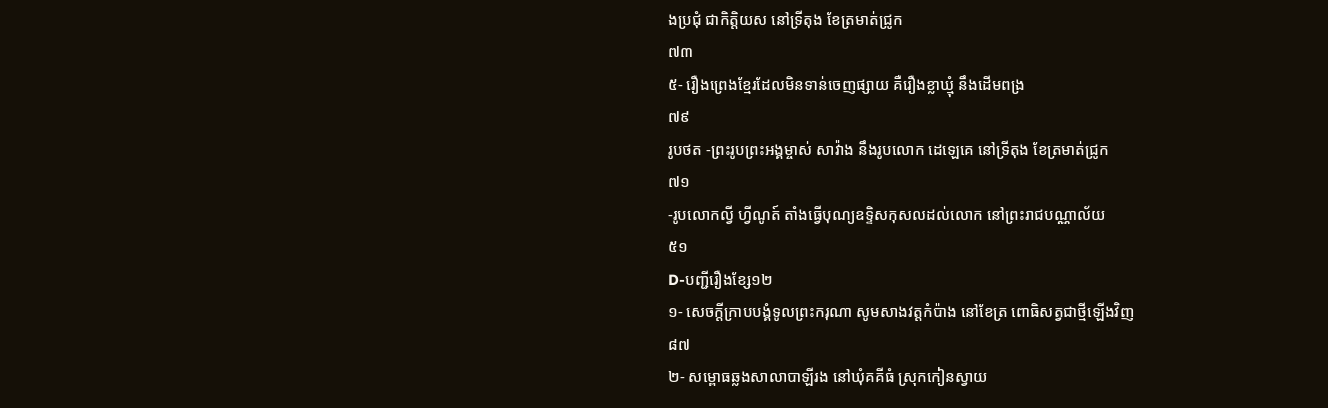ងប្រជុំ ជាកិត្តិយស នៅទ្រីតុង ខែត្រមាត់ជ្រូក
៧៣
៥- រឿងព្រេងខ្មែរដែលមិនទាន់ចេញផ្សាយ គឺរឿងខ្លាឃ្មុំ នឹងដើមពង្រ
៧៩
រូបថត -ព្រះរូបព្រះអង្គម្ចាស់ សាវ៉ាង នឹងរូបលោក ដេឡេគេ នៅទ្រីតុង ខែត្រមាត់ជ្រូក
៧១
-រូបលោកល្វី ហ្វីណូត៍ តាំងធ្វើបុណ្យឧទ្ទិសកុសលដល់លោក នៅព្រះរាជបណ្ណាល័យ
៥១
D-បញ្ជីរឿងខ្សែ១២
១- សេចក្ដីក្រាបបង្គំទូលព្រះករុណា សូមសាងវត្តកំប៉ាង នៅខែត្រ ពោធិសត្វជាថ្មីឡើងវិញ
៨៧
២- សម្ពោធឆ្លងសាលាបាឡីរង នៅឃុំគគីធំ ស្រុកកៀនស្វាយ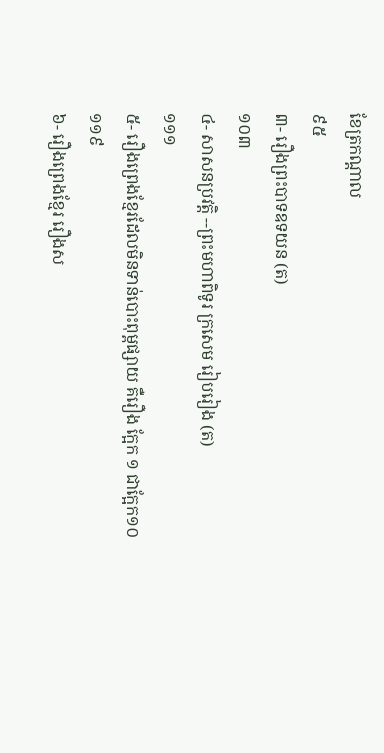ខែត្រកណ្ដាល
៩៥
៣- រឿងព្រះបាទឧទយន (ត)
១០៣
៤- សាសនប្រវត្តិ --ព្រះមហាពិទូរ ក្រសេម រៀបរៀង (ត)
១១១
៥- រឿងព្រេងខ្មែរដែលមិនទាន់បោះពុម្ពផ្សាយ គឺរឿង ក្អែក ១ ជាក្អែក១០
១១៩
៦- រឿងព្រេងខ្មែរ រឿងស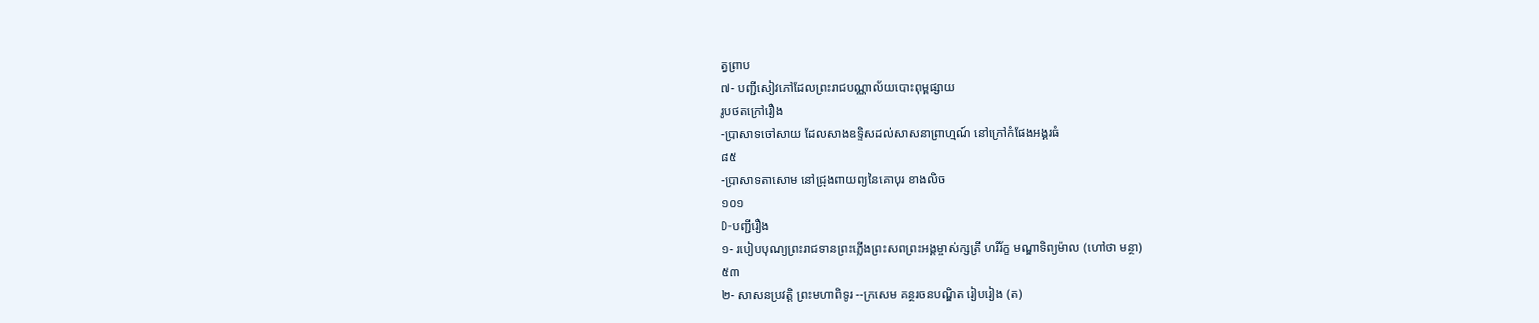ត្វព្រាប
៧- បញ្ជីសៀវភៅដែលព្រះរាជបណ្ណាល័យបោះពុម្ពផ្សាយ
រូបថតក្រៅរឿង
-ប្រាសាទចៅសាយ ដែលសាងឧទ្ទិសដល់សាសនាព្រាហ្មណ៍ នៅក្រៅកំផែងអង្គរធំ
៨៥
-ប្រាសាទតាសោម នៅជ្រុងពាយព្យនៃគោបុរ ខាងលិច
១០១
D-បញ្ជីរឿង
១- របៀបបុណ្យព្រះរាជទានព្រះភ្លើងព្រះសពព្រះអង្គម្ចាស់ក្សត្រី ហរិរ័ក្ខ មណ្ឌាទិព្យម៉ាល (ហៅថា មន្ថា)
៥៣
២- សាសនប្រវត្តិ ព្រះមហាពិទូរ --ក្រសេម គន្ថរចនបណ្ឌិត រៀបរៀង (ត)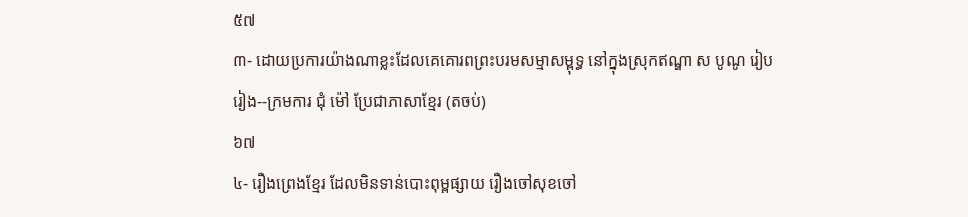៥៧
៣- ដោយប្រការយ៉ាងណាខ្លះដែលគេគោរពព្រះបរមសម្មាសម្ពុទ្ធ នៅក្នុងស្រុកឥណ្ឌា ស បូណូ រៀបរៀង--ក្រមការ ជុំ ម៉ៅ ប្រែជាភាសាខ្មែរ (តចប់)
៦៧
៤- រឿងព្រេងខ្មែរ ដែលមិនទាន់បោះពុម្ពផ្សាយ រឿងចៅសុខចៅ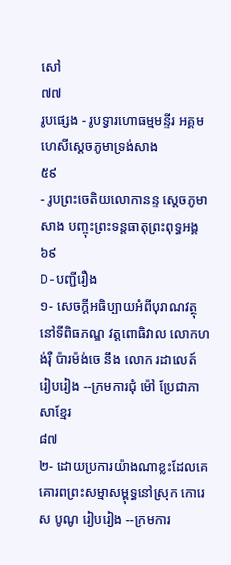សៅ
៧៧
រូបផ្សេង - រូបទ្វារហោធម្មមន្ទីរ អគ្គមហេសីស្ដេចភូមាទ្រង់សាង
៥៩
- រូបព្រះចេតិយលោកានន្ទ ស្ដេចភូមាសាង បញ្ចុះព្រះទន្តធាតុព្រះពុទ្ធអង្គ
៦៩
D-បញ្ជីរឿង
១- សេចក្ដីអធិប្បាយអំពីបុរាណវត្ថុនៅទីពិធភណ្ឌ វត្តពោធិវាល លោកហង់រ៉ឺ ប៉ារម៉ង់ចេ នឹង លោក រដាលេត៍ រៀបរៀង --ក្រមការជុំ ម៉ៅ ប្រែជាភាសាខ្មែរ
៨៧
២- ដោយប្រការយ៉ាងណាខ្លះដែលគេគោរពព្រះសម្មាសម្ពុទ្ធនៅស្រុក កោរេ ស បូណូ រៀបរៀង --ក្រមការ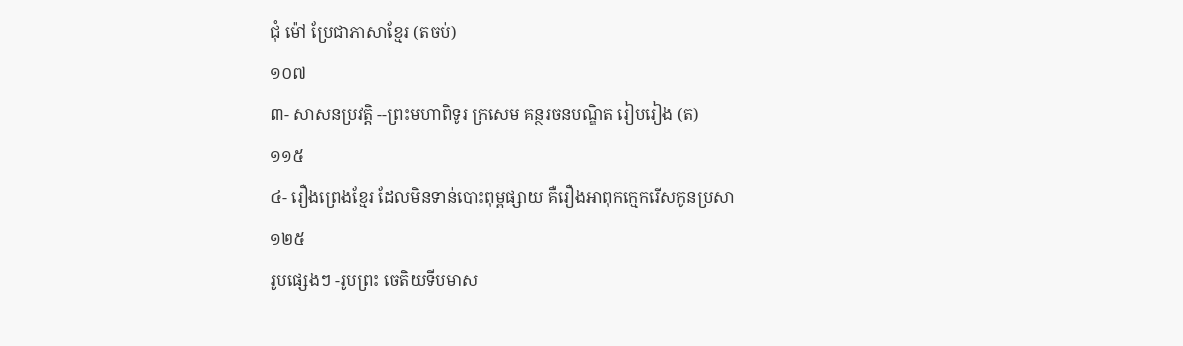ជុំ ម៉ៅ ប្រែជាភាសាខ្មែរ (តចប់)
១០៧
៣- សាសនប្រវត្តិ --ព្រះមហាពិទូរ ក្រសេម គន្ថរចនបណ្ឌិត រៀបរៀង (ត)
១១៥
៤- រឿងព្រេងខ្មែរ ដែលមិនទាន់បោះពុម្ពផ្សាយ គឺរឿងអាពុកក្មេករើសកូនប្រសា
១២៥
រូបផ្សេងៗ -រូបព្រះ ចេតិយទីបមាស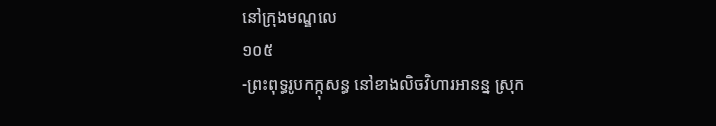នៅក្រុងមណ្ឌលេ
១០៥
-ព្រះពុទ្ធរូបកក្កុសន្ធ នៅខាងលិចវិហារអានន្ន ស្រុក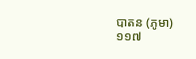បាតន (ភូមា)
១១៧